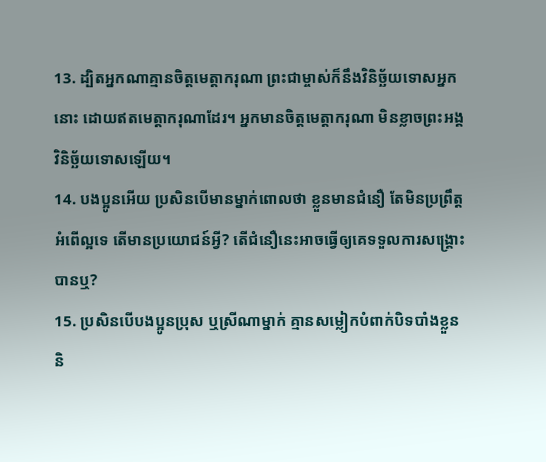13. ដ្បិតអ្នកណាគ្មានចិត្តមេត្តាករុណា ព្រះជាម្ចាស់ក៏នឹងវិនិច្ឆ័យទោសអ្នកនោះ ដោយឥតមេត្តាករុណាដែរ។ អ្នកមានចិត្តមេត្តាករុណា មិនខ្លាចព្រះអង្គវិនិច្ឆ័យទោសឡើយ។
14. បងប្អូនអើយ ប្រសិនបើមានម្នាក់ពោលថា ខ្លួនមានជំនឿ តែមិនប្រព្រឹត្តអំពើល្អទេ តើមានប្រយោជន៍អ្វី? តើជំនឿនេះអាចធ្វើឲ្យគេទទួលការសង្គ្រោះបានឬ?
15. ប្រសិនបើបងប្អូនប្រុស ឬស្រីណាម្នាក់ គ្មានសម្លៀកបំពាក់បិទបាំងខ្លួន និ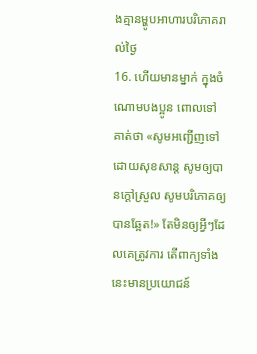ងគ្មានម្ហូបអាហារបរិភោគរាល់ថ្ងៃ
16. ហើយមានម្នាក់ ក្នុងចំណោមបងប្អូន ពោលទៅគាត់ថា «សូមអញ្ជើញទៅដោយសុខសាន្ត សូមឲ្យបានក្ដៅស្រួល សូមបរិភោគឲ្យបានឆ្អែត!» តែមិនឲ្យអ្វីៗដែលគេត្រូវការ តើពាក្យទាំងនេះមានប្រយោជន៍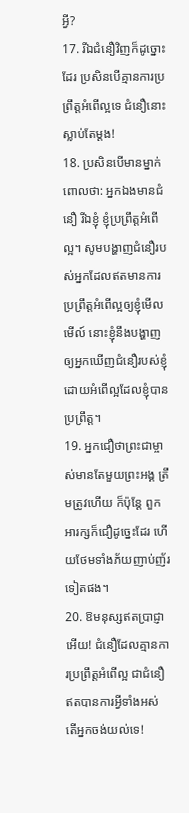អ្វី?
17. រីឯជំនឿវិញក៏ដូច្នោះដែរ ប្រសិនបើគ្មានការប្រព្រឹត្តអំពើល្អទេ ជំនឿនោះស្លាប់តែម្ដង!
18. ប្រសិនបើមានម្នាក់ពោលថា: អ្នកឯងមានជំនឿ រីឯខ្ញុំ ខ្ញុំប្រព្រឹត្តអំពើល្អ។ សូមបង្ហាញជំនឿរបស់អ្នកដែលឥតមានការប្រព្រឹត្តអំពើល្អឲ្យខ្ញុំមើលមើល៍ នោះខ្ញុំនឹងបង្ហាញឲ្យអ្នកឃើញជំនឿរបស់ខ្ញុំ ដោយអំពើល្អដែលខ្ញុំបានប្រព្រឹត្ត។
19. អ្នកជឿថាព្រះជាម្ចាស់មានតែមួយព្រះអង្គ ត្រឹមត្រូវហើយ ក៏ប៉ុន្តែ ពួកអារក្សក៏ជឿដូច្នេះដែរ ហើយថែមទាំងភ័យញាប់ញ័រទៀតផង។
20. ឱមនុស្សឥតប្រាជ្ញាអើយ! ជំនឿដែលគ្មានការប្រព្រឹត្តអំពើល្អ ជាជំនឿឥតបានការអ្វីទាំងអស់ តើអ្នកចង់យល់ទេ!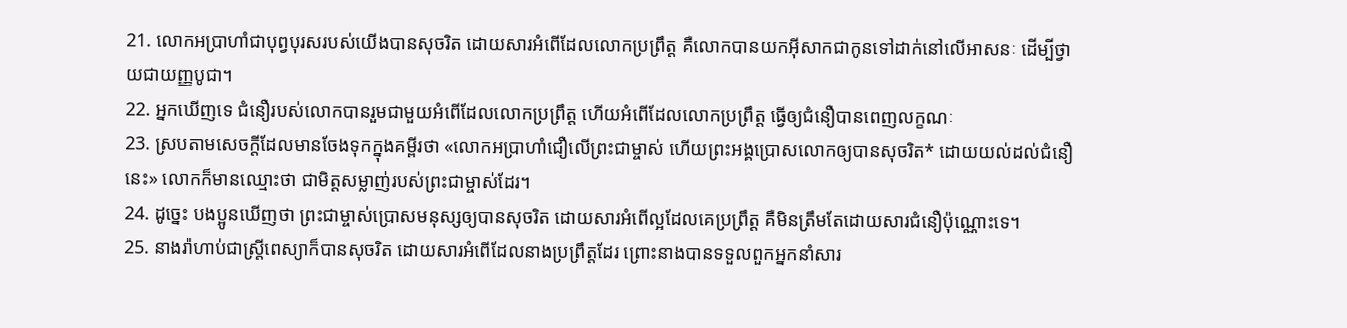21. លោកអប្រាហាំជាបុព្វបុរសរបស់យើងបានសុចរិត ដោយសារអំពើដែលលោកប្រព្រឹត្ត គឺលោកបានយកអ៊ីសាកជាកូនទៅដាក់នៅលើអាសនៈ ដើម្បីថ្វាយជាយញ្ញបូជា។
22. អ្នកឃើញទេ ជំនឿរបស់លោកបានរួមជាមួយអំពើដែលលោកប្រព្រឹត្ត ហើយអំពើដែលលោកប្រព្រឹត្ត ធ្វើឲ្យជំនឿបានពេញលក្ខណៈ
23. ស្របតាមសេចក្ដីដែលមានចែងទុកក្នុងគម្ពីរថា «លោកអប្រាហាំជឿលើព្រះជាម្ចាស់ ហើយព្រះអង្គប្រោសលោកឲ្យបានសុចរិត* ដោយយល់ដល់ជំនឿនេះ» លោកក៏មានឈ្មោះថា ជាមិត្តសម្លាញ់របស់ព្រះជាម្ចាស់ដែរ។
24. ដូច្នេះ បងប្អូនឃើញថា ព្រះជាម្ចាស់ប្រោសមនុស្សឲ្យបានសុចរិត ដោយសារអំពើល្អដែលគេប្រព្រឹត្ត គឺមិនត្រឹមតែដោយសារជំនឿប៉ុណ្ណោះទេ។
25. នាងរ៉ាហាប់ជាស្ត្រីពេស្យាក៏បានសុចរិត ដោយសារអំពើដែលនាងប្រព្រឹត្តដែរ ព្រោះនាងបានទទួលពួកអ្នកនាំសារ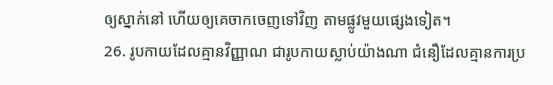ឲ្យស្នាក់នៅ ហើយឲ្យគេចាកចេញទៅវិញ តាមផ្លូវមួយផ្សេងទៀត។
26. រូបកាយដែលគ្មានវិញ្ញាណ ជារូបកាយស្លាប់យ៉ាងណា ជំនឿដែលគ្មានការប្រ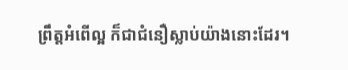ព្រឹត្តអំពើល្អ ក៏ជាជំនឿស្លាប់យ៉ាងនោះដែរ។